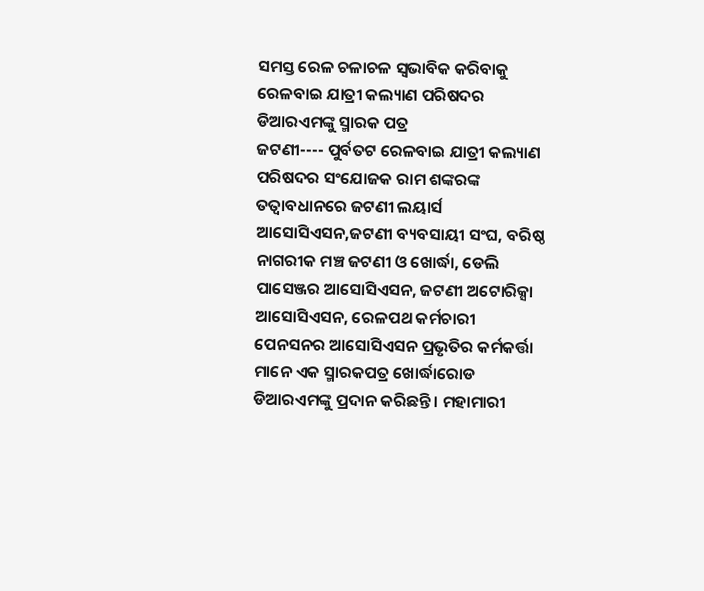ସମସ୍ତ ରେଳ ଚଳାଚଳ ସ୍ୱଭାବିକ କରିବାକୁ ରେଳବାଇ ଯାତ୍ରୀ କଲ୍ୟାଣ ପରିଷଦର ଡିଆରଏମଙ୍କୁ ସ୍ମାରକ ପତ୍ର
ଜଟଣୀ---- ପୁର୍ବତଟ ରେଳବାଇ ଯାତ୍ରୀ କଲ୍ୟାଣ ପରିଷଦର ସଂଯୋଜକ ରାମ ଶଙ୍କରଙ୍କ ତତ୍ୱାବଧାନରେ ଜଟଣୀ ଲୟାର୍ସ ଆସୋସିଏସନ,ଜଟଣୀ ବ୍ୟବସାୟୀ ସଂଘ, ବରିଷ୍ଠ ନାଗରୀକ ମଞ୍ଚ ଜଟଣୀ ଓ ଖୋର୍ଦ୍ଧା, ଡେଲି ପାସେଞ୍ଜର ଆସୋସିଏସନ, ଜଟଣୀ ଅଟୋରିକ୍ସା ଆସୋସିଏସନ, ରେଳପଥ କର୍ମଚାରୀ ପେନସନର ଆସୋସିଏସନ ପ୍ରଭୃତିର କର୍ମକର୍ତ୍ତା ମାନେ ଏକ ସ୍ମାରକପତ୍ର ଖୋର୍ଦ୍ଧାରୋଡ ଡିଆରଏମଙ୍କୁ ପ୍ରଦାନ କରିଛନ୍ତି । ମହାମାରୀ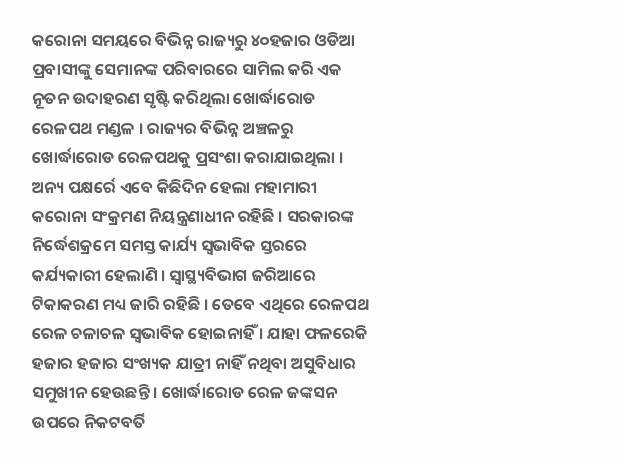କରୋନା ସମୟରେ ବିଭିନ୍ନ ରାଜ୍ୟରୁ ୪୦ହଜାର ଓଡିଆ ପ୍ରବାସୀଙ୍କୁ ସେମାନଙ୍କ ପରିବାରରେ ସାମିଲ କରି ଏକ ନୂତନ ଉଦାହରଣ ସୃଷ୍ଟି କରିଥିଲା ଖୋର୍ଦ୍ଧାରୋଡ ରେଳପଥ ମଣ୍ଡଳ । ରାଜ୍ୟର ବିଭିନ୍ନ ଅଞ୍ଚଳରୁ ଖୋର୍ଦ୍ଧାରୋଡ ରେଳପଥକୁ ପ୍ରସଂଶା କରାଯାଇଥିଲା । ଅନ୍ୟ ପକ୍ଷର୍ରେ ଏବେ କିଛିଦିନ ହେଲା ମହାମାରୀ କରୋନା ସଂକ୍ରମଣ ନିୟନ୍ତ୍ରଣାଧୀନ ରହିଛି । ସରକାରଙ୍କ ନିର୍ଦ୍ଧେଶକ୍ରମେ ସମସ୍ତ କାର୍ଯ୍ୟ ସ୍ୱଭାବିକ ସ୍ତରରେ କର୍ଯ୍ୟକାରୀ ହେଲାଣି । ସ୍ୱାସ୍ଥ୍ୟବିଭାଗ ଜରିଆରେ ଟିକାକରଣ ମଧ୍ୟ ଜାରି ରହିଛି । ତେବେ ଏଥିରେ ରେଳପଥ ରେଳ ଚଳାଚଳ ସ୍ୱଭାବିକ ହୋଇନାହିଁ । ଯାହା ଫଳରେକି ହଜାର ହଜାର ସଂଖ୍ୟକ ଯାତ୍ରୀ ନାହିଁ ନଥିବା ଅସୁବିଧାର ସମୁଖୀନ ହେଉଛନ୍ତି । ଖୋର୍ଦ୍ଧାରୋଡ ରେଳ ଜଙ୍କସନ ଉପରେ ନିକଟବର୍ତି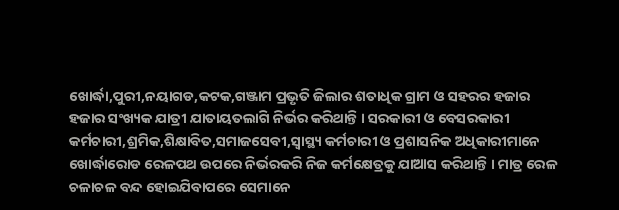ଖୋର୍ଦ୍ଧା,ପୁରୀ,ନୟାଗଡ,କଟକ,ଗଞ୍ଜାମ ପ୍ରଭୃତି ଜିଲାର ଶତାଧିକ ଗ୍ରାମ ଓ ସହରର ହଜାର ହଜାର ସଂଖ୍ୟକ ଯାତ୍ରୀ ଯାତାୟତଲାଗି ନିର୍ଭର କରିଥାନ୍ତି । ସରକାରୀ ଓ ବେସରକାରୀ କର୍ମଚାରୀ,ଶ୍ରମିକ,ଶିକ୍ଷାବିତ,ସମାଜସେବୀ,ସ୍ୱାସ୍ଥ୍ୟ କର୍ମଚାରୀ ଓ ପ୍ରଶାସନିକ ଅଧିକାରୀମାନେ ଖୋର୍ଦ୍ଧାରୋଡ ରେଳପଥ ଉପରେ ନିର୍ଭରକରି ନିଜ କର୍ମକ୍ଷେତ୍ରକୁ ଯାଆସ କରିଥାନ୍ତି । ମାତ୍ର ରେଳ ଚଳାଚଳ ବନ୍ଦ ହୋଇଯିବାପରେ ସେମାନେ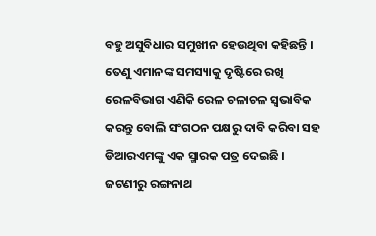ବହୁ ଅସୁବିଧାର ସମୁଖୀନ ହେଉଥିବା କହିଛନ୍ତି । ତେଣୁ ଏମାନଙ୍କ ସମସ୍ୟାକୁ ଦୃଷ୍ଟିରେ ରଖି ରେଳବିଭାଗ ଏଣିକି ରେଳ ଚଳାଚଳ ସ୍ୱଭାବିକ କରନ୍ତୁ ବୋଲି ସଂଗଠନ ପକ୍ଷରୁ ଦାବି କରିବା ସହ ଡିଆରଏମଙ୍କୁ ଏକ ସ୍ମାରକ ପତ୍ର ଦେଇଛି ।
ଜଟଣୀରୁ ରଙ୍ଗନାଥ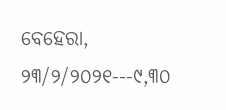ବେହେରା, ୨୩/୨/୨୦୨୧---୯,୩୦